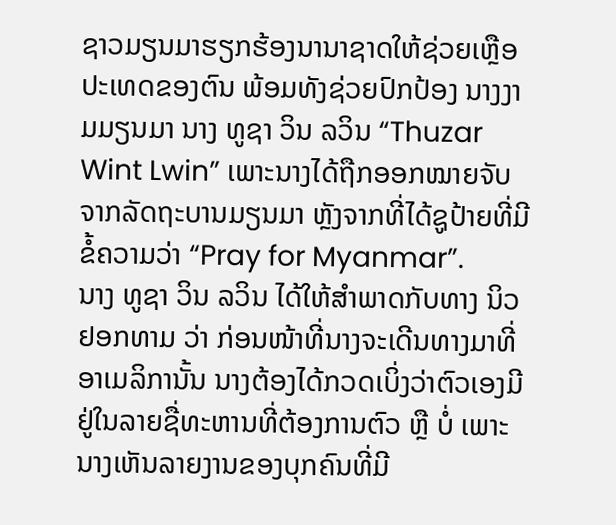ຊາວມຽນມາຮຽກຮ້ອງນານາຊາດໃຫ້ຊ່ວຍເຫຼືອປະເທດຂອງຕົນ ພ້ອມທັງຊ່ວຍປົກປ້ອງ ນາງງາມມຽນມາ ນາງ ທູຊາ ວິນ ລວິນ “Thuzar Wint Lwin” ເພາະນາງໄດ້ຖືກອອກໝາຍຈັບຈາກລັດຖະບານມຽນມາ ຫຼັງຈາກທີ່ໄດ້ຊູປ້າຍທີ່ມີຂໍ້ຄວາມວ່າ “Pray for Myanmar”.
ນາງ ທູຊາ ວິນ ລວິນ ໄດ້ໃຫ້ສຳພາດກັບທາງ ນິວຢອກທາມ ວ່າ ກ່ອນໜ້າທີ່ນາງຈະເດີນທາງມາທີ່ອາເມລິການັ້ນ ນາງຕ້ອງໄດ້ກວດເບິ່ງວ່າຕົວເອງມີຢູ່ໃນລາຍຊື່ທະຫານທີ່ຕ້ອງການຕົວ ຫຼື ບໍ່ ເພາະນາງເຫັນລາຍງານຂອງບຸກຄົນທີ່ມີ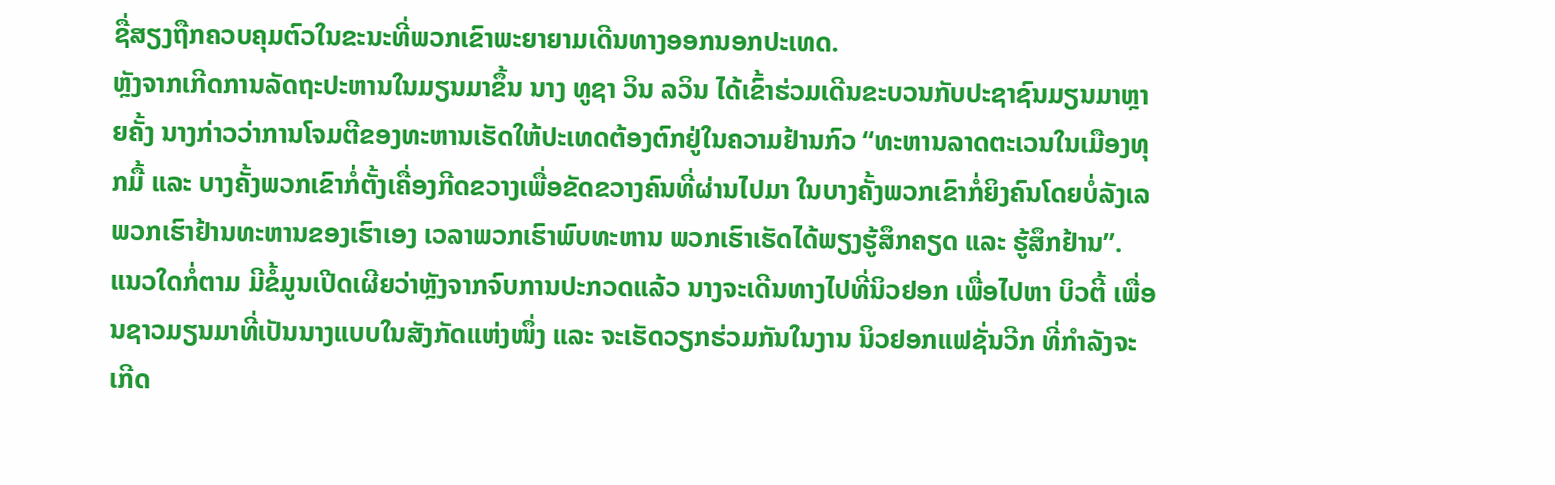ຊື່ສຽງຖືກຄວບຄຸມຕົວໃນຂະນະທີ່ພວກເຂົາພະຍາຍາມເດີນທາງອອກນອກປະເທດ.
ຫຼັງຈາກເກີດການລັດຖະປະຫານໃນມຽນມາຂຶ້ນ ນາງ ທູຊາ ວິນ ລວິນ ໄດ້ເຂົ້າຮ່ວມເດີນຂະບວນກັບປະຊາຊົນມຽນມາຫຼາຍຄັ້ງ ນາງກ່າວວ່າການໂຈມຕີຂອງທະຫານເຮັດໃຫ້ປະເທດຕ້ອງຕົກຢູ່ໃນຄວາມຢ້ານກົວ “ທະຫານລາດຕະເວນໃນເມືອງທຸກມື້ ແລະ ບາງຄັ້ງພວກເຂົາກໍ່ຕັ້ງເຄື່ອງກີດຂວາງເພື່ອຂັດຂວາງຄົນທີ່ຜ່ານໄປມາ ໃນບາງຄັ້ງພວກເຂົາກໍ່ຍິງຄົນໂດຍບໍ່ລັງເລ ພວກເຮົາຢ້ານທະຫານຂອງເຮົາເອງ ເວລາພວກເຮົາພົບທະຫານ ພວກເຮົາເຮັດໄດ້ພຽງຮູ້ສຶກຄຽດ ແລະ ຮູ້ສຶກຢ້ານ”.
ແນວໃດກໍ່ຕາມ ມີຂໍ້ມູນເປີດເຜີຍວ່າຫຼັງຈາກຈົບການປະກວດແລ້ວ ນາງຈະເດີນທາງໄປທີ່ນິວຢອກ ເພື່ອໄປຫາ ບິວຕີ້ ເພື່ອນຊາວມຽນມາທີ່ເປັນນາງແບບໃນສັງກັດແຫ່ງໜຶ່ງ ແລະ ຈະເຮັດວຽກຮ່ວມກັນໃນງານ ນິວຢອກແຟຊັ່ນວີກ ທີ່ກຳລັງຈະເກີດ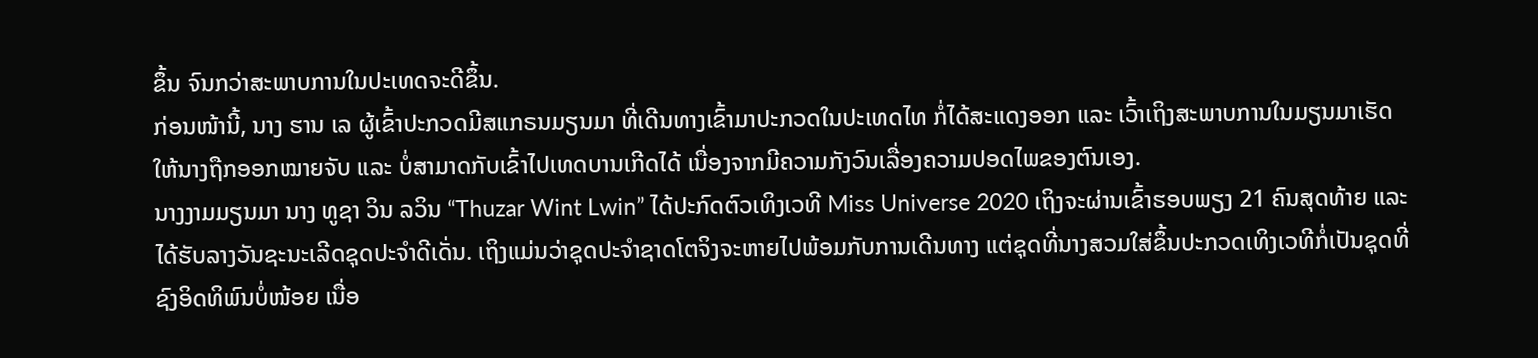ຂຶ້ນ ຈົນກວ່າສະພາບການໃນປະເທດຈະດີຂຶ້ນ.
ກ່ອນໜ້ານີ້, ນາງ ຮານ ເລ ຜູ້ເຂົ້າປະກວດມີສແກຣນມຽນມາ ທີ່ເດີນທາງເຂົ້າມາປະກວດໃນປະເທດໄທ ກໍ່ໄດ້ສະແດງອອກ ແລະ ເວົ້າເຖິງສະພາບການໃນມຽນມາເຮັດໃຫ້ນາງຖືກອອກໝາຍຈັບ ແລະ ບໍ່ສາມາດກັບເຂົ້າໄປເທດບານເກີດໄດ້ ເນື່ອງຈາກມີຄວາມກັງວົນເລື່ອງຄວາມປອດໄພຂອງຕົນເອງ.
ນາງງາມມຽນມາ ນາງ ທູຊາ ວິນ ລວິນ “Thuzar Wint Lwin” ໄດ້ປະກົດຕົວເທິງເວທີ Miss Universe 2020 ເຖິງຈະຜ່ານເຂົ້າຮອບພຽງ 21 ຄົນສຸດທ້າຍ ແລະ ໄດ້ຮັບລາງວັນຊະນະເລີດຊຸດປະຈຳດີເດັ່ນ. ເຖິງແມ່ນວ່າຊຸດປະຈຳຊາດໂຕຈິງຈະຫາຍໄປພ້ອມກັບການເດີນທາງ ແຕ່ຊຸດທີ່ນາງສວມໃສ່ຂຶ້ນປະກວດເທິງເວທີກໍ່ເປັນຊຸດທີ່ຊົງອິດທິພົນບໍ່ໜ້ອຍ ເນື່ອ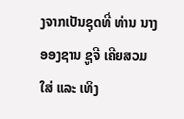ງຈາກເປັນຊຸດທີ່ ທ່ານ ນາງ ອອງຊານ ຊູຈີ ເຄີຍສວມໃສ່ ແລະ ເທິງ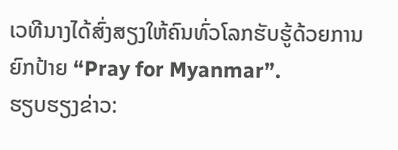ເວທີນາງໄດ້ສົ່ງສຽງໃຫ້ຄົນທົ່ວໂລກຮັບຮູ້ດ້ວຍການຍົກປ້າຍ “Pray for Myanmar”.
ຮຽບຮຽງຂ່າວ: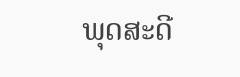ພຸດສະດີ